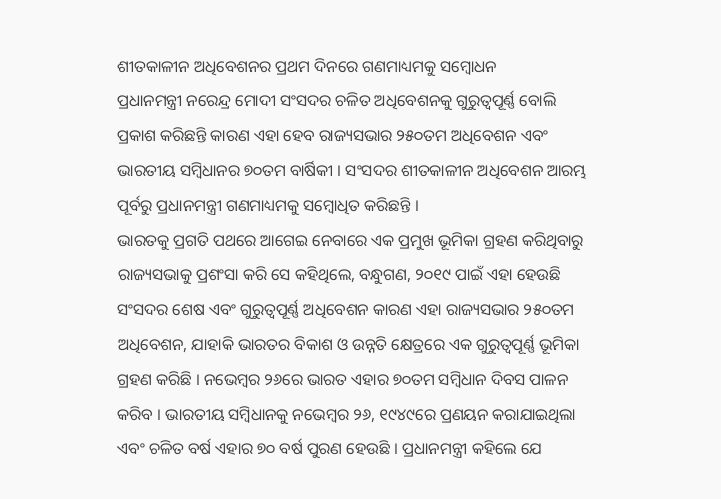ଶୀତକାଳୀନ ଅଧିବେଶନର ପ୍ରଥମ ଦିନରେ ଗଣମାଧ୍ୟମକୁ ସମ୍ବୋଧନ
ପ୍ରଧାନମନ୍ତ୍ରୀ ନରେନ୍ଦ୍ର ମୋଦୀ ସଂସଦର ଚଳିତ ଅଧିବେଶନକୁ ଗୁରୁତ୍ୱପୂର୍ଣ୍ଣ ବୋଲି ପ୍ରକାଶ କରିଛନ୍ତି କାରଣ ଏହା ହେବ ରାଜ୍ୟସଭାର ୨୫୦ତମ ଅଧିବେଶନ ଏବଂ ଭାରତୀୟ ସମ୍ବିଧାନର ୭୦ତମ ବାର୍ଷିକୀ । ସଂସଦର ଶୀତକାଳୀନ ଅଧିବେଶନ ଆରମ୍ଭ ପୂର୍ବରୁ ପ୍ରଧାନମନ୍ତ୍ରୀ ଗଣମାଧ୍ୟମକୁ ସମ୍ବୋଧିତ କରିଛନ୍ତି ।
ଭାରତକୁ ପ୍ରଗତି ପଥରେ ଆଗେଇ ନେବାରେ ଏକ ପ୍ରମୁଖ ଭୂମିକା ଗ୍ରହଣ କରିଥିବାରୁ ରାଜ୍ୟସଭାକୁ ପ୍ରଶଂସା କରି ସେ କହିଥିଲେ, ବନ୍ଧୁଗଣ, ୨୦୧୯ ପାଇଁ ଏହା ହେଉଛି ସଂସଦର ଶେଷ ଏବଂ ଗୁରୁତ୍ୱପୂର୍ଣ୍ଣ ଅଧିବେଶନ କାରଣ ଏହା ରାଜ୍ୟସଭାର ୨୫୦ତମ ଅଧିବେଶନ, ଯାହାକି ଭାରତର ବିକାଶ ଓ ଉନ୍ନତି କ୍ଷେତ୍ରରେ ଏକ ଗୁରୁତ୍ୱପୂର୍ଣ୍ଣ ଭୂମିକା ଗ୍ରହଣ କରିଛି । ନଭେମ୍ବର ୨୬ରେ ଭାରତ ଏହାର ୭୦ତମ ସମ୍ବିଧାନ ଦିବସ ପାଳନ କରିବ । ଭାରତୀୟ ସମ୍ବିଧାନକୁ ନଭେମ୍ବର ୨୬, ୧୯୪୯ରେ ପ୍ରଣୟନ କରାଯାଇଥିଲା ଏବଂ ଚଳିତ ବର୍ଷ ଏହାର ୭୦ ବର୍ଷ ପୁରଣ ହେଉଛି । ପ୍ରଧାନମନ୍ତ୍ରୀ କହିଲେ ଯେ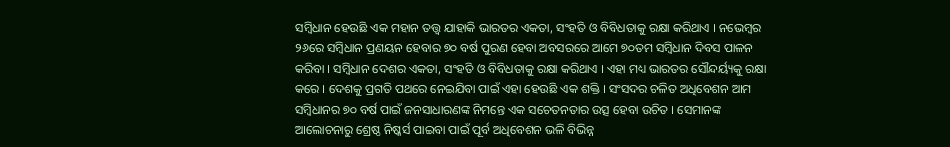ସମ୍ବିଧାନ ହେଉଛି ଏକ ମହାନ ତତ୍ତ୍ଵ ଯାହାକି ଭାରତର ଏକତା, ସଂହତି ଓ ବିବିଧତାକୁ ରକ୍ଷା କରିଥାଏ । ନଭେମ୍ବର ୨୬ରେ ସମ୍ବିଧାନ ପ୍ରଣୟନ ହେବାର ୭୦ ବର୍ଷ ପୁରଣ ହେବା ଅବସରରେ ଆମେ ୭୦ତମ ସମ୍ବିଧାନ ଦିବସ ପାଳନ କରିବା । ସମ୍ବିଧାନ ଦେଶର ଏକତା, ସଂହତି ଓ ବିବିଧତାକୁ ରକ୍ଷା କରିଥାଏ । ଏହା ମଧ୍ୟ ଭାରତର ସୌନ୍ଦର୍ୟ୍ୟକୁ ରକ୍ଷା କରେ । ଦେଶକୁ ପ୍ରଗତି ପଥରେ ନେଇଯିବା ପାଇଁ ଏହା ହେଉଛି ଏକ ଶକ୍ତି । ସଂସଦର ଚଳିତ ଅଧିବେଶନ ଆମ ସମ୍ବିଧାନର ୭୦ ବର୍ଷ ପାଇଁ ଜନସାଧାରଣଙ୍କ ନିମନ୍ତେ ଏକ ସଚେତନତାର ଉତ୍ସ ହେବା ଉଚିତ । ସେମାନଙ୍କ ଆଲୋଚନାରୁ ଶ୍ରେଷ୍ଠ ନିଷ୍କର୍ସ ପାଇବା ପାଇଁ ପୂର୍ବ ଅଧିବେଶନ ଭଳି ବିଭିନ୍ନ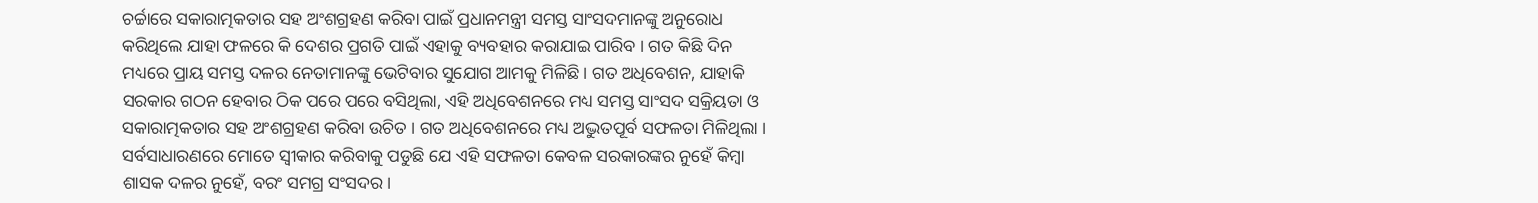ଚର୍ଚ୍ଚାରେ ସକାରାତ୍ମକତାର ସହ ଅଂଶଗ୍ରହଣ କରିବା ପାଇଁ ପ୍ରଧାନମନ୍ତ୍ରୀ ସମସ୍ତ ସାଂସଦମାନଙ୍କୁ ଅନୁରୋଧ କରିଥିଲେ ଯାହା ଫଳରେ କି ଦେଶର ପ୍ରଗତି ପାଇଁ ଏହାକୁ ବ୍ୟବହାର କରାଯାଇ ପାରିବ । ଗତ କିଛି ଦିନ ମଧ୍ୟରେ ପ୍ରାୟ ସମସ୍ତ ଦଳର ନେତାମାନଙ୍କୁ ଭେଟିବାର ସୁଯୋଗ ଆମକୁ ମିଳିଛି। ଗତ ଅଧିବେଶନ, ଯାହାକି ସରକାର ଗଠନ ହେବାର ଠିକ ପରେ ପରେ ବସିଥିଲା, ଏହି ଅଧିବେଶନରେ ମଧ୍ୟ ସମସ୍ତ ସାଂସଦ ସକ୍ରିୟତା ଓ ସକାରାତ୍ମକତାର ସହ ଅଂଶଗ୍ରହଣ କରିବା ଉଚିତ । ଗତ ଅଧିବେଶନରେ ମଧ୍ୟ ଅଦ୍ଭୁତପୂର୍ବ ସଫଳତା ମିଳିଥିଲା । ସର୍ବସାଧାରଣରେ ମୋତେ ସ୍ୱୀକାର କରିବାକୁ ପଡୁଛି ଯେ ଏହି ସଫଳତା କେବଳ ସରକାରଙ୍କର ନୁହେଁ କିମ୍ବା ଶାସକ ଦଳର ନୁହେଁ, ବରଂ ସମଗ୍ର ସଂସଦର ।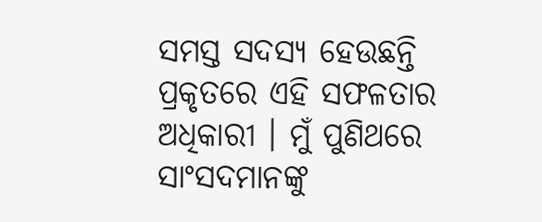ସମସ୍ତ ସଦସ୍ୟ ହେଉଛନ୍ତି ପ୍ରକୃତରେ ଏହି ସଫଳତାର ଅଧିକାରୀ । ମୁଁ ପୁଣିଥରେ ସାଂସଦମାନଙ୍କୁ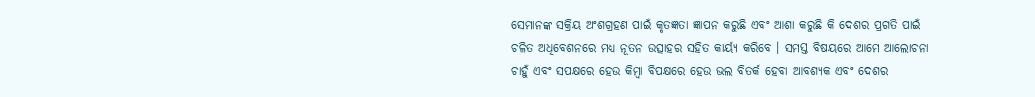ସେମାନଙ୍କ ସକ୍ରିୟ ଅଂଶଗ୍ରହଣ ପାଇଁ କୃତଜ୍ଞତା ଜ୍ଞାପନ କରୁଛି ଏବଂ ଆଶା କରୁଛି କି ଦେଶର ପ୍ରଗତି ପାଇଁ ଚଳିତ ଅଧିବେଶନରେ ମଧ୍ୟ ନୂତନ ଉତ୍ସାହର ସହିତ କାର୍ୟ୍ୟ କରିବେ । ସମସ୍ତ ବିଷୟରେ ଆମେ ଆଲୋଚନା ଚାହୁଁ ଏବଂ ସପକ୍ଷରେ ହେଉ କିମ୍ବା ବିପକ୍ଷରେ ହେଉ ଭଲ ବିତର୍କ ହେବା ଆବଶ୍ୟକ ଏବଂ ଦେଶର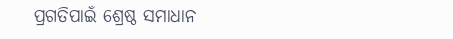ପ୍ରଗତିପାଇଁ ଶ୍ରେଷ୍ଠ ସମାଧାନ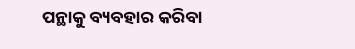ପନ୍ଥାକୁ ବ୍ୟବହାର କରିବା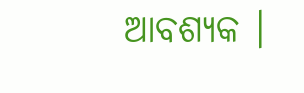ଆବଶ୍ୟକ ।